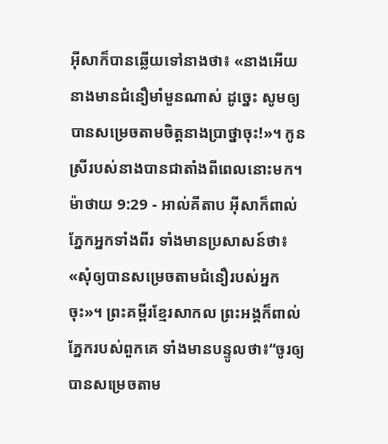អ៊ីសាក៏បានឆ្លើយទៅនាងថា៖ «នាងអើយ នាងមានជំនឿមាំមួនណាស់ ដូច្នេះ សូមឲ្យបានសម្រេចតាមចិត្ដនាងប្រាថ្នាចុះ!»។ កូនស្រីរបស់នាងបានជាតាំងពីពេលនោះមក។
ម៉ាថាយ 9:29 - អាល់គីតាប អ៊ីសាក៏ពាល់ភ្នែកអ្នកទាំងពីរ ទាំងមានប្រសាសន៍ថា៖ «សុំឲ្យបានសម្រេចតាមជំនឿរបស់អ្នកចុះ»។ ព្រះគម្ពីរខ្មែរសាកល ព្រះអង្គក៏ពាល់ភ្នែករបស់ពួកគេ ទាំងមានបន្ទូលថា៖“ចូរឲ្យបានសម្រេចតាម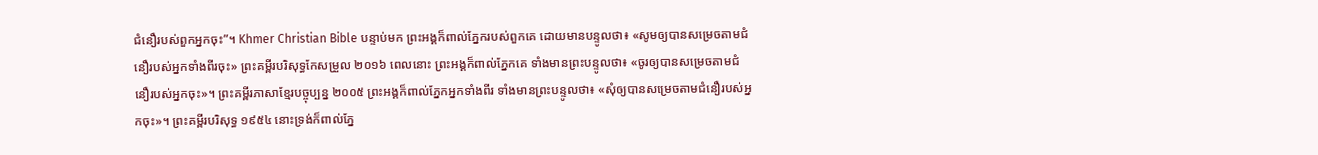ជំនឿរបស់ពួកអ្នកចុះ”។ Khmer Christian Bible បន្ទាប់មក ព្រះអង្គក៏ពាល់ភ្នែករបស់ពួកគេ ដោយមានបន្ទូលថា៖ «សូមឲ្យបានសម្រេចតាមជំនឿរបស់អ្នកទាំងពីរចុះ» ព្រះគម្ពីរបរិសុទ្ធកែសម្រួល ២០១៦ ពេលនោះ ព្រះអង្គក៏ពាល់ភ្នែកគេ ទាំងមានព្រះបន្ទូលថា៖ «ចូរឲ្យបានសម្រេចតាមជំនឿរបស់អ្នកចុះ»។ ព្រះគម្ពីរភាសាខ្មែរបច្ចុប្បន្ន ២០០៥ ព្រះអង្គក៏ពាល់ភ្នែកអ្នកទាំងពីរ ទាំងមានព្រះបន្ទូលថា៖ «សុំឲ្យបានសម្រេចតាមជំនឿរបស់អ្នកចុះ»។ ព្រះគម្ពីរបរិសុទ្ធ ១៩៥៤ នោះទ្រង់ក៏ពាល់ភ្នែ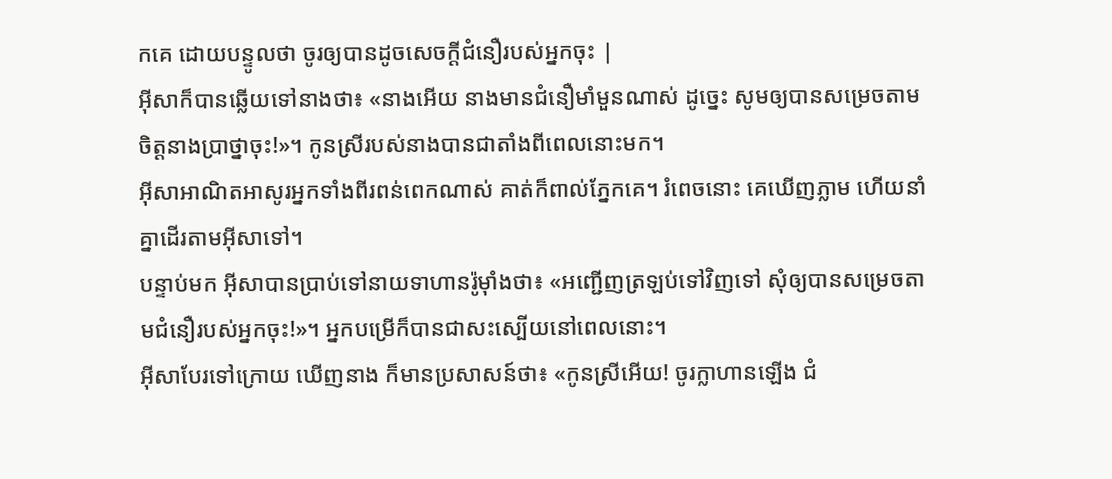កគេ ដោយបន្ទូលថា ចូរឲ្យបានដូចសេចក្ដីជំនឿរបស់អ្នកចុះ |
អ៊ីសាក៏បានឆ្លើយទៅនាងថា៖ «នាងអើយ នាងមានជំនឿមាំមួនណាស់ ដូច្នេះ សូមឲ្យបានសម្រេចតាមចិត្ដនាងប្រាថ្នាចុះ!»។ កូនស្រីរបស់នាងបានជាតាំងពីពេលនោះមក។
អ៊ីសាអាណិតអាសូរអ្នកទាំងពីរពន់ពេកណាស់ គាត់ក៏ពាល់ភ្នែកគេ។ រំពេចនោះ គេឃើញភ្លាម ហើយនាំគ្នាដើរតាមអ៊ីសាទៅ។
បន្ទាប់មក អ៊ីសាបានប្រាប់ទៅនាយទាហានរ៉ូម៉ាំងថា៖ «អញ្ជើញត្រឡប់ទៅវិញទៅ សុំឲ្យបានសម្រេចតាមជំនឿរបស់អ្នកចុះ!»។ អ្នកបម្រើក៏បានជាសះស្បើយនៅពេលនោះ។
អ៊ីសាបែរទៅក្រោយ ឃើញនាង ក៏មានប្រសាសន៍ថា៖ «កូនស្រីអើយ! ចូរក្លាហានឡើង ជំ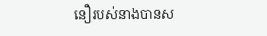នឿរបស់នាងបានស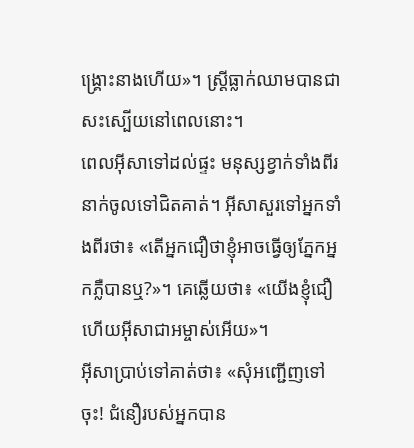ង្គ្រោះនាងហើយ»។ ស្ដ្រីធ្លាក់ឈាមបានជាសះស្បើយនៅពេលនោះ។
ពេលអ៊ីសាទៅដល់ផ្ទះ មនុស្សខ្វាក់ទាំងពីរនាក់ចូលទៅជិតគាត់។ អ៊ីសាសួរទៅអ្នកទាំងពីរថា៖ «តើអ្នកជឿថាខ្ញុំអាចធ្វើឲ្យភ្នែកអ្នកភ្លឺបានឬ?»។ គេឆ្លើយថា៖ «យើងខ្ញុំជឿហើយអ៊ីសាជាអម្ចាស់អើយ»។
អ៊ីសាប្រាប់ទៅគាត់ថា៖ «សុំអញ្ជើញទៅចុះ! ជំនឿរបស់អ្នកបាន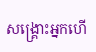សង្គ្រោះអ្នកហើ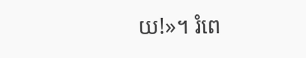យ!»។ រំពេ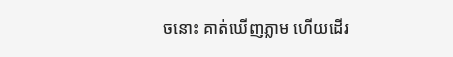ចនោះ គាត់ឃើញភ្លាម ហើយដើរ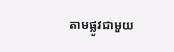តាមផ្លូវជាមួយ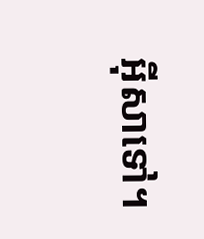អ៊ីសាទៅ។